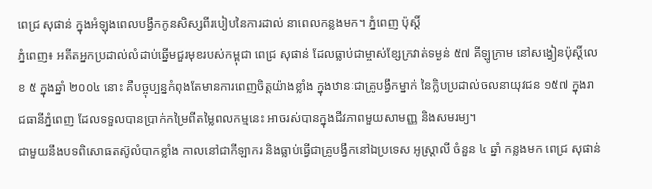ពេជ្រ សុផាន់ ក្នុងអំឡុងពេលបង្វឹកកូនសិស្សពីរបៀបនៃការដាល់ នាពេលកន្លងមក។ ភ្នំពេញ ប៉ុសិ៍្ត
ភ្នំពេញ៖ អតីតអ្នកប្រដាល់លំដាប់ឆ្នើមជួរមុខរបស់កម្ពុជា ពេជ្រ សុផាន់ ដែលធ្លាប់ជាម្ចាស់ខ្សែក្រវាត់ទម្ងន់ ៥៧ គីឡូក្រាម នៅសង្វៀនប៉ុស្តិ៍លេខ ៥ ក្នុងឆ្នាំ ២០០៤ នោះ គឺបច្ចុប្បន្នកំពុងតែមានការពេញចិត្តយ៉ាងខ្លាំង ក្នុងឋានៈជាគ្រូបង្វឹកម្នាក់ នៃក្លិបប្រដាល់ចលនាយុវជន ១៥៧ ក្នុងរាជធានីភ្នំពេញ ដែលទទួលបានប្រាក់កម្រៃពីតម្លៃពលកម្មនេះ អាចរស់បានក្នុងជីវភាពមួយសាមញ្ញ និងសមរម្យ។
ជាមួយនឹងបទពិសោធតស៊ូលំបាកខ្លាំង កាលនៅជាកីឡាករ និងធ្លាប់ធ្វើជាគ្រូបង្វឹកនៅឯប្រទេស អូស្ត្រាលី ចំនួន ៤ ឆ្នាំ កន្លងមក ពេជ្រ សុផាន់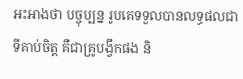អះអាងថា បច្ចុប្បន្ន រូបគេទទួលបានលទ្ធផលជាទីគាប់ចិត្ត គឺជាគ្រូបង្វឹកផង និ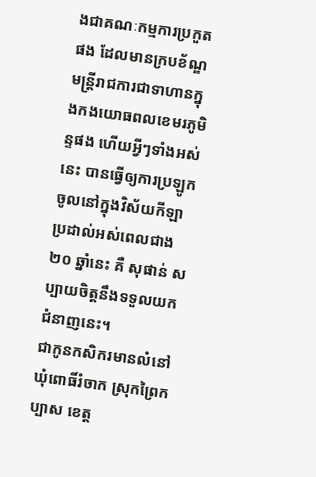ងជាគណៈកម្មការប្រកួតផង ដែលមានក្របខ័ណ្ឌមន្ត្រីរាជការជាទាហានក្នុងកងយោធពលខេមរភូមិន្ទផង ហើយអ្វីៗទាំងអស់នេះ បានធ្វើឲ្យការប្រឡូកចូលនៅក្នុងវិស័យកីឡាប្រដាល់អស់ពេលជាង ២០ ឆ្នាំនេះ គឺ សុផាន់ សប្បាយចិត្តនឹងទទួលយកជំនាញនេះ។
ជាកូនកសិករមានលំនៅ ឃុំពោធិ៍រំចាក ស្រុកព្រៃកប្បាស ខេត្ត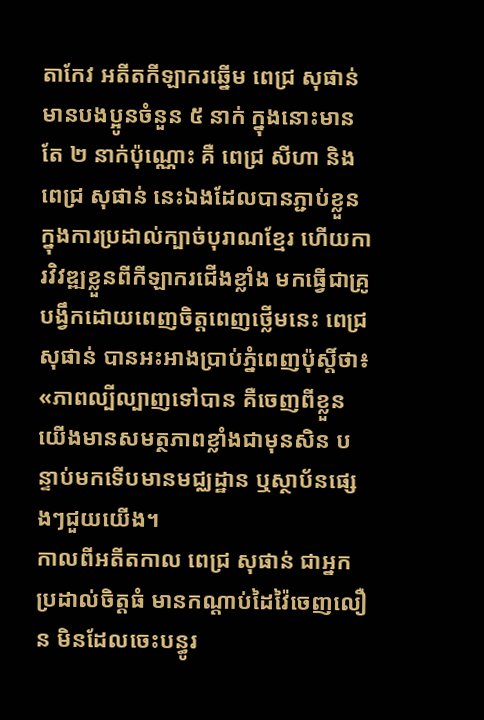តាកែវ អតីតកីឡាករឆ្នើម ពេជ្រ សុផាន់ មានបងប្អូនចំនួន ៥ នាក់ ក្នុងនោះមានតែ ២ នាក់ប៉ុណ្ណោះ គឺ ពេជ្រ សីហា និង ពេជ្រ សុផាន់ នេះឯងដែលបានភ្ជាប់ខ្លួនក្នុងការប្រដាល់ក្បាច់បុរាណខ្មែរ ហើយការវិវឌ្ឍខ្លួនពីកីឡាករជើងខ្លាំង មកធ្វើជាគ្រូបង្វឹកដោយពេញចិត្តពេញថ្លើមនេះ ពេជ្រ សុផាន់ បានអះអាងប្រាប់ភ្នំពេញប៉ុស្តិ៍ថា៖ «ភាពល្បីល្បាញទៅបាន គឺចេញពីខ្លួនយើងមានសមត្ថភាពខ្លាំងជាមុនសិន បន្ទាប់មកទើបមានមជ្ឈដ្ឋាន ឬស្ថាប័នផ្សេងៗជួយយើង។
កាលពីអតីតកាល ពេជ្រ សុផាន់ ជាអ្នកប្រដាល់ចិត្តធំ មានកណ្តាប់ដៃវ៉ៃចេញលឿន មិនដែលចេះបន្ធូរ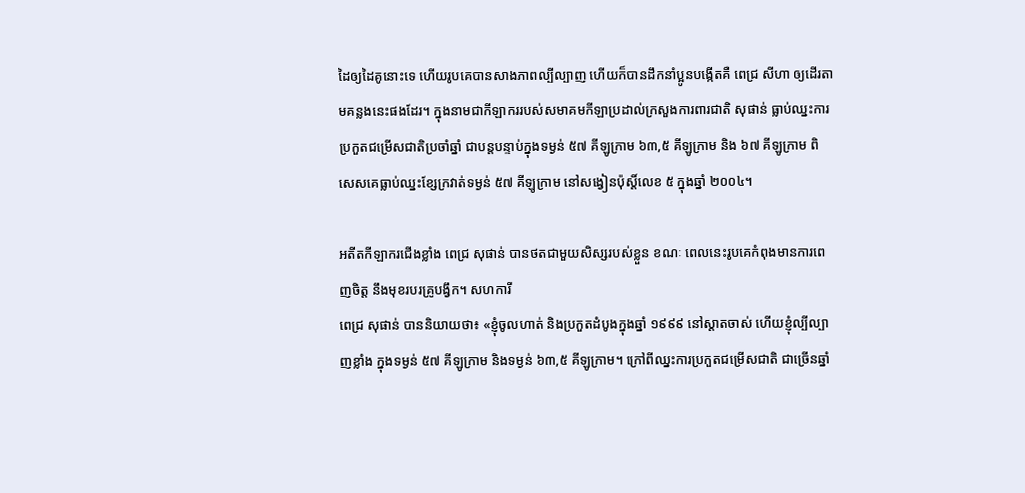ដៃឲ្យដៃគូនោះទេ ហើយរូបគេបានសាងភាពល្បីល្បាញ ហើយក៏បានដឹកនាំប្អូនបង្កើតគឺ ពេជ្រ សីហា ឲ្យដើរតាមគន្លងនេះផងដែរ។ ក្នុងនាមជាកីឡាកររបស់សមាគមកីឡាប្រដាល់ក្រសួងការពារជាតិ សុផាន់ ធ្លាប់ឈ្នះការប្រកួតជម្រើសជាតិប្រចាំឆ្នាំ ជាបន្តបន្ទាប់ក្នុងទម្ងន់ ៥៧ គីឡូក្រាម ៦៣,៥ គីឡូក្រាម និង ៦៧ គីឡូក្រាម ពិសេសគេធ្លាប់ឈ្នះខ្សែក្រវាត់ទម្ងន់ ៥៧ គីឡូក្រាម នៅសង្វៀនប៉ុស្តិ៍លេខ ៥ ក្នុងឆ្នាំ ២០០៤។

អតីតកីឡាករជើងខ្លាំង ពេជ្រ សុផាន់ បានថតជាមួយសិស្សរបស់ខ្លួន ខណៈ ពេលនេះរូបគេកំពុងមានការពេញចិត្ត នឹងមុខរបរគ្រូបង្វឹក។ សហការី
ពេជ្រ សុផាន់ បាននិយាយថា៖ «ខ្ញុំចូលហាត់ និងប្រកួតដំបូងក្នុងឆ្នាំ ១៩៩៩ នៅស្តាតចាស់ ហើយខ្ញុំល្បីល្បាញខ្លាំង ក្នុងទម្ងន់ ៥៧ គីឡូក្រាម និងទម្ងន់ ៦៣,៥ គីឡូក្រាម។ ក្រៅពីឈ្នះការប្រកួតជម្រើសជាតិ ជាច្រើនឆ្នាំ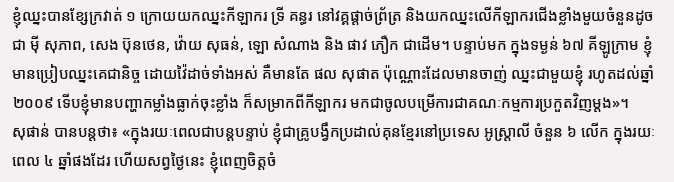ខ្ញុំឈ្នះបានខ្សែក្រវាត់ ១ ក្រោយយកឈ្នះកីឡាករ ទ្រី គន្ធរ នៅវគ្គផ្តាច់ព្រ័ត្រ និងយកឈ្នះលើកីឡាករជើងខ្លាំងមួយចំនួនដូចជា ម៉ី សុភាព, សេង ប៊ុនថេន, វ៉ោយ សុធន់, ឡោ សំណាង និង ផាវ ភឿក ជាដើម។ បន្ទាប់មក ក្នុងទម្ងន់ ៦៧ គីឡូក្រាម ខ្ញុំមានប្រៀបឈ្នះគេជានិច្ច ដោយវ៉ៃដាច់ទាំងអស់ គឺមានតែ ផល សុផាត ប៉ុណ្ណោះដែលមានចាញ់ ឈ្នះជាមួយខ្ញុំ រហូតដល់ឆ្នាំ ២០០៩ ទើបខ្ញុំមានបញ្ហាកម្លាំងធ្លាក់ចុះខ្លាំង ក៏សម្រាកពីកីឡាករ មកជាចូលបម្រើការជាគណៈកម្មការប្រកួតវិញម្តង»។
សុផាន់ បានបន្តថា៖ «ក្នុងរយៈពេលជាបន្តបន្ទាប់ ខ្ញុំជាគ្រូបង្វឹកប្រដាល់គុនខ្មែរនៅប្រទេស អូស្ត្រាលី ចំនួន ៦ លើក ក្នុងរយៈពេល ៤ ឆ្នាំផងដែរ ហើយសព្វថ្ងៃនេះ ខ្ញុំពេញចិត្តចំ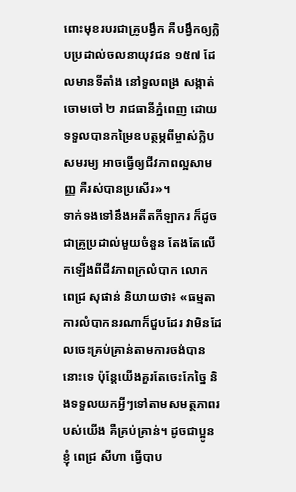ពោះមុខរបរជាគ្រូបង្វឹក គឺបង្វឹកឲ្យក្លិបប្រដាល់ចលនាយុវជន ១៥៧ ដែលមានទីតាំង នៅទួលពង្រ សង្កាត់ចោមចៅ ២ រាជធានីភ្នំពេញ ដោយទទួលបានកម្រៃឧបត្ថម្ភពីម្ចាស់ក្លិបសមរម្យ អាចធ្វើឲ្យជីវភាពល្អសាមញ្ញ គឺរស់បានប្រសើរ»។
ទាក់ទងទៅនឹងអតីតកីឡាករ ក៏ដូចជាគ្រូប្រដាល់មួយចំនួន តែងតែលើកឡើងពីជីវភាពក្រលំបាក លោក ពេជ្រ សុផាន់ និយាយថា៖ «ធម្មតា ការលំបាកនរណាក៏ជួបដែរ វាមិនដែលចេះគ្រប់គ្រាន់តាមការចង់បាននោះទេ ប៉ុន្តែយើងគួរតែចេះកែច្នៃ និងទទួលយកអ្វីៗទៅតាមសមត្ថភាពរបស់យើង គឺគ្រប់គ្រាន់។ ដូចជាប្អូនខ្ញុំ ពេជ្រ សីហា ធ្វើបាប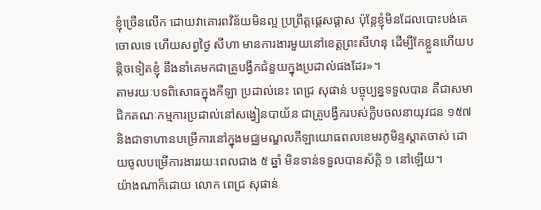ខ្ញុំច្រើនលើក ដោយវាគោរពវិន័យមិនល្អ ប្រព្រឹត្តផ្តេសផ្តាស ប៉ុន្តែខ្ញុំមិនដែលបោះបង់គេចោលទេ ហើយសព្វថ្ងៃ សីហា មានការងារមួយនៅខេត្តព្រះសីហនុ ដើម្បីកែខ្លួនហើយបន្តិចទៀតខ្ញុំ នឹងនាំគេមកជាគ្រូបង្វឹកជំនួយក្នុងប្រដាល់ផងដែរ»។
តាមរយៈបទពិសោធក្នុងកីឡា ប្រដាល់នេះ ពេជ្រ សុផាន់ បច្ចុប្បន្នទទួលបាន គឺជាសមាជិកគណៈកម្មការប្រដាល់នៅសង្វៀនបាយ័ន ជាគ្រូបង្វឹករបស់ក្លិបចលនាយុវជន ១៥៧ និងជាទាហានបម្រើការនៅក្នុងមជ្ឈមណ្ឌលកីឡាយោធពលខេមរភូមិន្ទស្តាតចាស់ ដោយចូលបម្រើការងាររយៈពេលជាង ៥ ឆ្នាំ មិនទាន់ទទួលបានស័ក្តិ ១ នៅឡើយ។
យ៉ាងណាក៏ដោយ លោក ពេជ្រ សុផាន់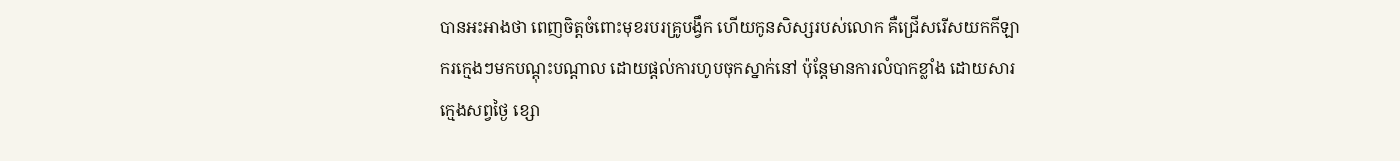បានអះអាងថា ពេញចិត្តចំពោះមុខរបរគ្រូបង្វឹក ហើយកូនសិស្សរបស់លោក គឺជ្រើសរើសយកកីឡាករក្មេងៗមកបណ្តុះបណ្តាល ដោយផ្តល់ការហូបចុកស្នាក់នៅ ប៉ុន្តែមានការលំបាកខ្លាំង ដោយសារក្មេងសព្វថ្ងៃ ខ្សោ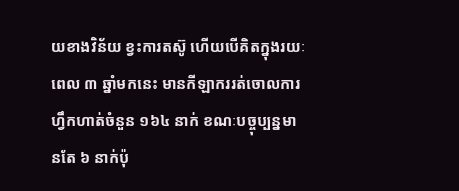យខាងវិន័យ ខ្វះការតស៊ូ ហើយបើគិតក្នុងរយៈពេល ៣ ឆ្នាំមកនេះ មានកីឡាកររត់ចោលការហ្វឹកហាត់ចំនួន ១៦៤ នាក់ ខណៈបច្ចុប្បន្នមានតែ ៦ នាក់ប៉ុ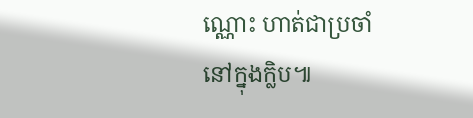ណ្ណោះ ហាត់ជាប្រចាំនៅក្នុងក្លិប៕